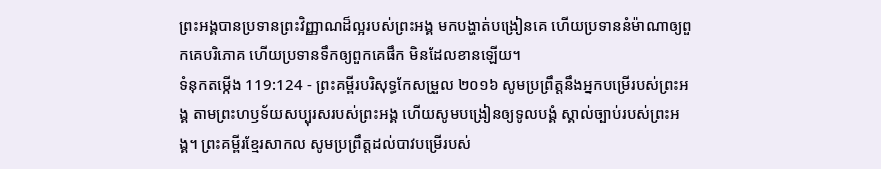ព្រះអង្គបានប្រទានព្រះវិញ្ញាណដ៏ល្អរបស់ព្រះអង្គ មកបង្ហាត់បង្រៀនគេ ហើយប្រទាននំម៉ាណាឲ្យពួកគេបរិភោគ ហើយប្រទានទឹកឲ្យពួកគេផឹក មិនដែលខានឡើយ។
ទំនុកតម្កើង 119:124 - ព្រះគម្ពីរបរិសុទ្ធកែសម្រួល ២០១៦ សូមប្រព្រឹត្តនឹងអ្នកបម្រើរបស់ព្រះអង្គ តាមព្រះហឫទ័យសប្បុរសរបស់ព្រះអង្គ ហើយសូមបង្រៀនឲ្យទូលបង្គំ ស្គាល់ច្បាប់របស់ព្រះអង្គ។ ព្រះគម្ពីរខ្មែរសាកល សូមប្រព្រឹត្តដល់បាវបម្រើរបស់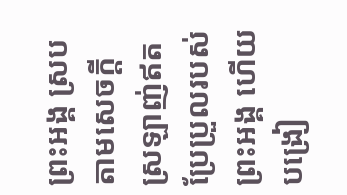ព្រះអង្គ ស្របតាមសេចក្ដីស្រឡាញ់ឥតប្រែប្រួលរបស់ព្រះអង្គ ហើយបង្រៀ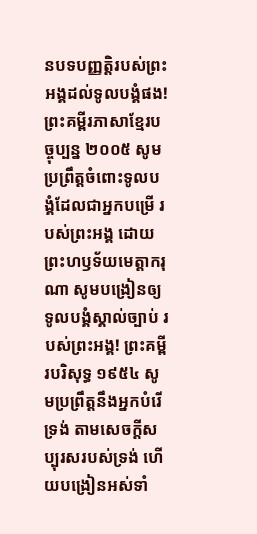នបទបញ្ញត្តិរបស់ព្រះអង្គដល់ទូលបង្គំផង! ព្រះគម្ពីរភាសាខ្មែរបច្ចុប្បន្ន ២០០៥ សូមប្រព្រឹត្តចំពោះទូលបង្គំដែលជាអ្នកបម្រើ របស់ព្រះអង្គ ដោយព្រះហឫទ័យមេត្តាករុណា សូមបង្រៀនឲ្យទូលបង្គំស្គាល់ច្បាប់ របស់ព្រះអង្គ! ព្រះគម្ពីរបរិសុទ្ធ ១៩៥៤ សូមប្រព្រឹត្តនឹងអ្នកបំរើទ្រង់ តាមសេចក្ដីសប្បុរសរបស់ទ្រង់ ហើយបង្រៀនអស់ទាំ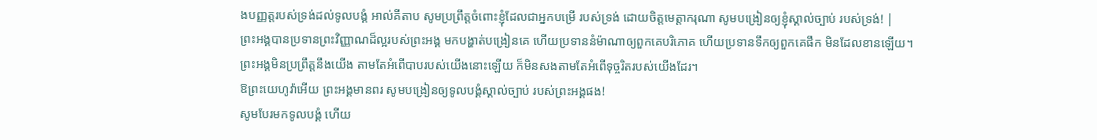ងបញ្ញត្តរបស់ទ្រង់ដល់ទូលបង្គំ អាល់គីតាប សូមប្រព្រឹត្តចំពោះខ្ញុំដែលជាអ្នកបម្រើ របស់ទ្រង់ ដោយចិត្តមេត្តាករុណា សូមបង្រៀនឲ្យខ្ញុំស្គាល់ច្បាប់ របស់ទ្រង់! |
ព្រះអង្គបានប្រទានព្រះវិញ្ញាណដ៏ល្អរបស់ព្រះអង្គ មកបង្ហាត់បង្រៀនគេ ហើយប្រទាននំម៉ាណាឲ្យពួកគេបរិភោគ ហើយប្រទានទឹកឲ្យពួកគេផឹក មិនដែលខានឡើយ។
ព្រះអង្គមិនប្រព្រឹត្តនឹងយើង តាមតែអំពើបាបរបស់យើងនោះឡើយ ក៏មិនសងតាមតែអំពើទុច្ចរិតរបស់យើងដែរ។
ឱព្រះយេហូវ៉ាអើយ ព្រះអង្គមានពរ សូមបង្រៀនឲ្យទូលបង្គំស្គាល់ច្បាប់ របស់ព្រះអង្គផង!
សូមបែរមកទូលបង្គំ ហើយ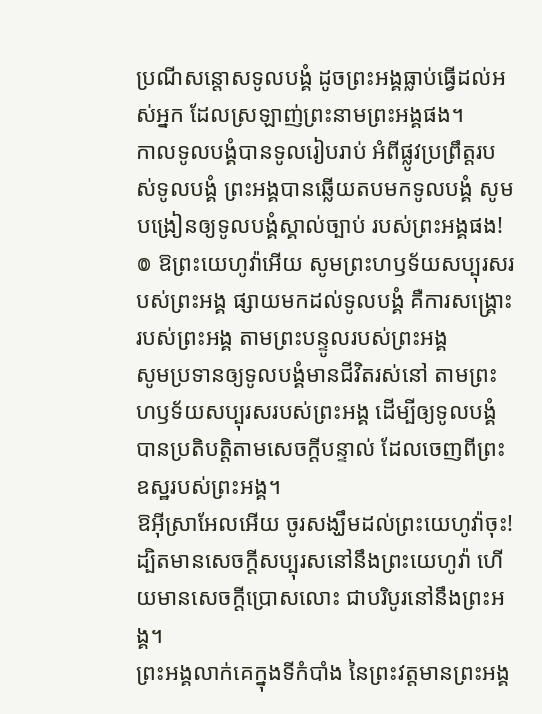ប្រណីសន្ដោសទូលបង្គំ ដូចព្រះអង្គធ្លាប់ធ្វើដល់អស់អ្នក ដែលស្រឡាញ់ព្រះនាមព្រះអង្គផង។
កាលទូលបង្គំបានទូលរៀបរាប់ អំពីផ្លូវប្រព្រឹត្តរបស់ទូលបង្គំ ព្រះអង្គបានឆ្លើយតបមកទូលបង្គំ សូមបង្រៀនឲ្យទូលបង្គំស្គាល់ច្បាប់ របស់ព្រះអង្គផង!
៙ ឱព្រះយេហូវ៉ាអើយ សូមព្រះហឫទ័យសប្បុរសរបស់ព្រះអង្គ ផ្សាយមកដល់ទូលបង្គំ គឺការសង្គ្រោះរបស់ព្រះអង្គ តាមព្រះបន្ទូលរបស់ព្រះអង្គ
សូមប្រទានឲ្យទូលបង្គំមានជីវិតរស់នៅ តាមព្រះហឫទ័យសប្បុរសរបស់ព្រះអង្គ ដើម្បីឲ្យទូលបង្គំបានប្រតិបត្តិតាមសេចក្ដីបន្ទាល់ ដែលចេញពីព្រះឧស្ឋរបស់ព្រះអង្គ។
ឱអ៊ីស្រាអែលអើយ ចូរសង្ឃឹមដល់ព្រះយេហូវ៉ាចុះ! ដ្បិតមានសេចក្ដីសប្បុរសនៅនឹងព្រះយេហូវ៉ា ហើយមានសេចក្ដីប្រោសលោះ ជាបរិបូរនៅនឹងព្រះអង្គ។
ព្រះអង្គលាក់គេក្នុងទីកំបាំង នៃព្រះវត្តមានព្រះអង្គ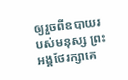ឲ្យរួចពីឧបាយរបស់មនុស្ស ព្រះអង្គថែរក្សាគេ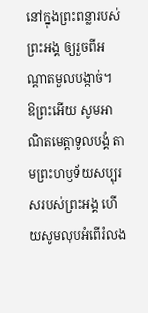នៅក្នុងព្រះពន្លារបស់ព្រះអង្គ ឲ្យរួចពីអណ្ដាតមួលបង្កាច់។
ឱព្រះអើយ សូមអាណិតមេត្តាទូលបង្គំ តាមព្រះហឫទ័យសប្បុរសរបស់ព្រះអង្គ ហើយសូមលុបអំពើរំលង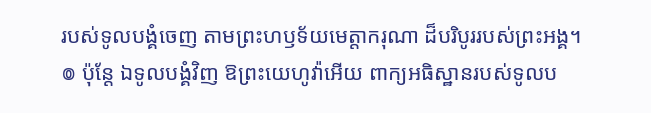របស់ទូលបង្គំចេញ តាមព្រះហឫទ័យមេត្តាករុណា ដ៏បរិបូររបស់ព្រះអង្គ។
៙ ប៉ុន្តែ ឯទូលបង្គំវិញ ឱព្រះយេហូវ៉ាអើយ ពាក្យអធិស្ឋានរបស់ទូលប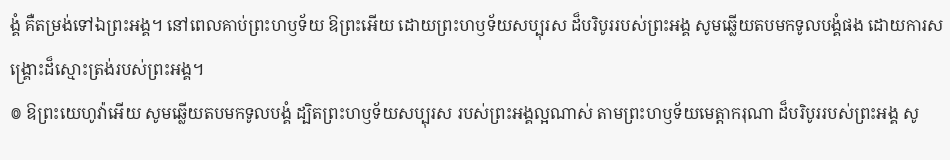ង្គំ គឺតម្រង់ទៅឯព្រះអង្គ។ នៅពេលគាប់ព្រះហឫទ័យ ឱព្រះអើយ ដោយព្រះហឫទ័យសប្បុរស ដ៏បរិបូររបស់ព្រះអង្គ សូមឆ្លើយតបមកទូលបង្គំផង ដោយការសង្គ្រោះដ៏ស្មោះត្រង់របស់ព្រះអង្គ។
៙ ឱព្រះយេហូវ៉ាអើយ សូមឆ្លើយតបមកទូលបង្គំ ដ្បិតព្រះហឫទ័យសប្បុរស របស់ព្រះអង្គល្អណាស់ តាមព្រះហឫទ័យមេត្តាករុណា ដ៏បរិបូររបស់ព្រះអង្គ សូ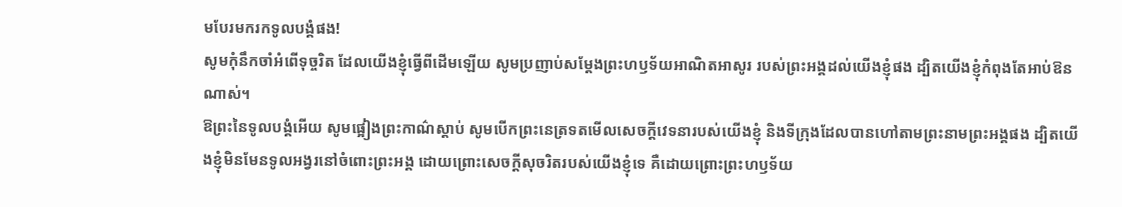មបែរមករកទូលបង្គំផង!
សូមកុំនឹកចាំអំពើទុច្ចរិត ដែលយើងខ្ញុំធ្វើពីដើមឡើយ សូមប្រញាប់សម្ដែងព្រះហឫទ័យអាណិតអាសូរ របស់ព្រះអង្គដល់យើងខ្ញុំផង ដ្បិតយើងខ្ញុំកំពុងតែអាប់ឱនណាស់។
ឱព្រះនៃទូលបង្គំអើយ សូមផ្អៀងព្រះកាណ៌ស្តាប់ សូមបើកព្រះនេត្រទតមើលសេចក្ដីវេទនារបស់យើងខ្ញុំ និងទីក្រុងដែលបានហៅតាមព្រះនាមព្រះអង្គផង ដ្បិតយើងខ្ញុំមិនមែនទូលអង្វរនៅចំពោះព្រះអង្គ ដោយព្រោះសេចក្ដីសុចរិតរបស់យើងខ្ញុំទេ គឺដោយព្រោះព្រះហឫទ័យ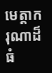មេត្តាករុណាដ៏ធំ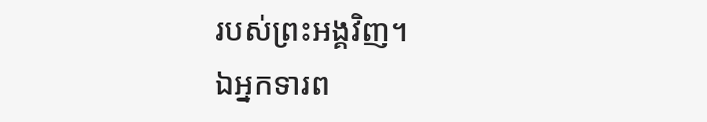របស់ព្រះអង្គវិញ។
ឯអ្នកទារព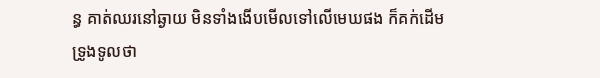ន្ធ គាត់ឈរនៅឆ្ងាយ មិនទាំងងើបមើលទៅលើមេឃផង ក៏គក់ដើមទ្រូងទូលថា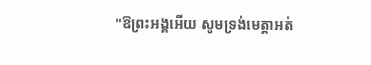"ឱព្រះអង្គអើយ សូមទ្រង់មេត្តាអត់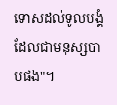ទោសដល់ទូលបង្គំ ដែលជាមនុស្សបាបផង"។